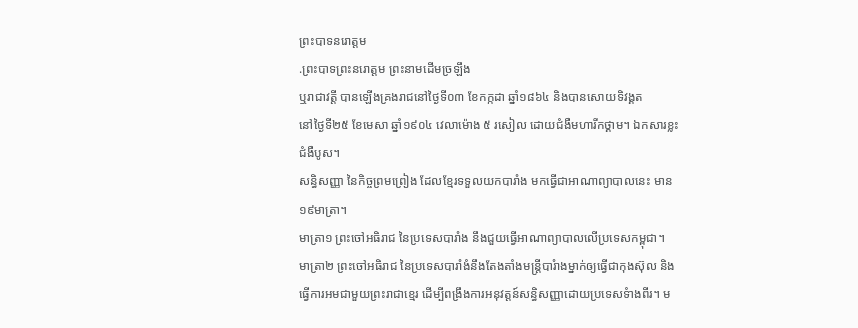ព្រះបាទនរោត្តម
.ព្រះបាទព្រះនរោត្តម ព្រះនាមដើមច្រឡឹង
ឬរាជាវត្តី បានឡើងគ្រងរាជនៅថ្ងៃទី០៣ ខែកក្កដា ឆ្នាំ១៨៦៤ និងបានសោយទិវង្គត
នៅថ្ងៃទី២៥ ខែមេសា ឆ្នាំ១៩០៤ វេលាម៉ោង ៥ រសៀល ដោយជំងឺមហារីកថ្គាម។ ឯកសារខ្លះ
ជំងឺបូស។
សន្ធិសញ្ញា នៃកិច្ចព្រមព្រៀង ដែលខ្មែរទទួលយកបារាំង មកធ្វើជាអាណាព្យាបាលនេះ មាន ១៩មាត្រា។
មាត្រា១ ព្រះចៅអធិរាជ នៃប្រទេសបារាំង នឹងជួយធ្វើអាណាព្យាបាលលើប្រទេសកម្ពុជា។
មាត្រា២ ព្រះចៅអធិរាជ នៃប្រទេសបារាំងំនឹងតែងតាំងមន្រ្តីបារំាងម្នាក់ឲ្យធ្វើជាកុងស៊ុល និងធ្វើការអមជាមួយព្រះរាជាខ្មេរ ដើម្បីពង្រឹងការអនុវត្តន៍សន្ធិសញ្ញាដោយប្រទេសទំាងពីរ។ ម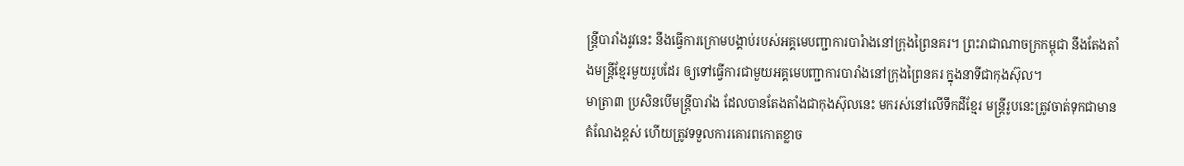ន្រ្តីបារាំងរូវនេះ នឹងធ្វើការក្រោមបង្គាប់របស់អគ្គមេបញ្ជាការបារំាងនៅក្រុងព្រៃនគរ។ ព្រះរាជាណាចក្រកម្ពុជា នឹងតែងតាំងមន្រ្តីខ្មែរមួយរូបដែរ ឲ្យទៅធ្វើការជាមួយអគ្គមេបញ្ជាការបារាំងនៅក្រុងព្រៃនគរ ក្នុងនាទីជាកុងស៊ុល។
មាត្រា៣ ប្រសិនបើមន្រ្តីបារាំង ដែលបានតែងតាំងជាកុងស៊ុលនេះ មករស់នៅលើទឹកដីខ្មែរ មន្រ្តីរូបនេះត្រូវចាត់ទុកជាមានតំណែងខ្ពស់ ហើយត្រូវទទួលការគោរពកោតខ្លាច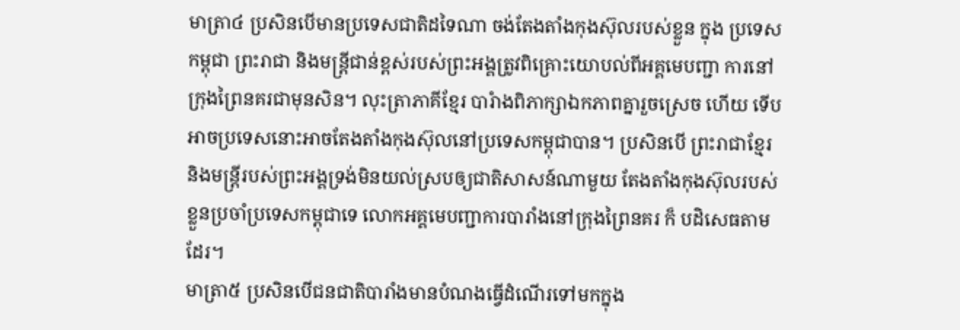មាត្រា៤ ប្រសិនបើមានប្រទេសជាតិដទៃណា ចង់តែងតាំងកុងស៊ុលរបស់ខ្លួន ក្នុង ប្រទេសកម្ពុជា ព្រះរាជា និងមន្រ្តីជាន់ខ្ពស់របស់ព្រះអង្គត្រូវពិគ្រោះយោបល់ពីអគ្គមេបញ្ជា ការនៅក្រុងព្រៃនគរជាមុនសិន។ លុះត្រាភាគីខ្មែរ បារំាងពិភាក្សាឯកភាពគ្នារួចស្រេច ហើយ ទើបអាចប្រទេសនោះអាចតែងតាំងកុងស៊ុលនៅប្រទេសកម្ពុជាបាន។ ប្រសិនបើ ព្រះរាជាខ្មែរ និងមន្រ្តីរបស់ព្រះអង្គទ្រង់មិនយល់ស្របឲ្យជាតិសាសន៍ណាមួយ តែងតាំងកុងស៊ុលរបស់ខ្លួនប្រចាំប្រទេសកម្ពុជាទេ លោកអគ្គមេបញ្ជាការបារាំងនៅក្រុងព្រៃនគរ ក៏ បដិសេធតាមដែរ។
មាត្រា៥ ប្រសិនបើជនជាតិបារាំងមានបំណងធ្វើដំណើរទៅមកក្នុង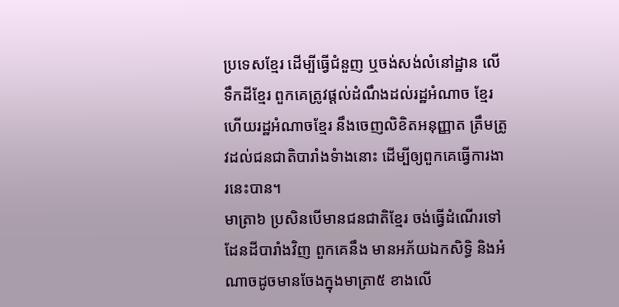ប្រទេសខ្មែរ ដើម្បីធ្វើជំនួញ ឬចង់សង់លំនៅដ្ឋាន លើទឹកដីខ្មែរ ពួកគេត្រូវផ្តល់ដំណឹងដល់រដ្ឋអំណាច ខ្មែរ ហើយរដ្ឋអំណាចខ្មែរ នឹងចេញលិខិតអនុញ្ញាត ត្រឹមត្រូវដល់ជនជាតិបារាំងទំាងនោះ ដើម្បីឲ្យពួកគេធ្វើការងារនេះបាន។
មាត្រា៦ ប្រសិនបើមានជនជាតិខ្មែរ ចង់ធ្វើដំណើរទៅដែនដីបារាំងវិញ ពួកគេនឹង មានអភ័យឯកសិទ្ធិ និងអំណាចដូចមានចែងក្នុងមាត្រា៥ ខាងលើ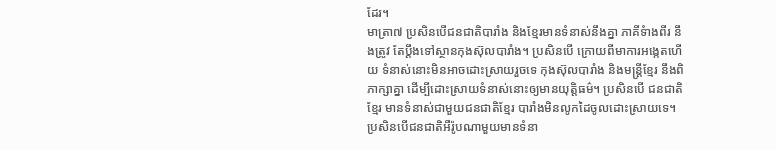ដែរ។
មាត្រា៧ ប្រសិនបើជនជាតិបារាំង និងខ្មែរមានទំនាស់នឹងគ្នា ភាគីទំាងពីរ នឹងត្រូវ តែប្តឹងទៅស្ថានកុងស៊ុលបារាំង។ ប្រសិនបើ ក្រោយពីមាការអង្កេតហើយ ទំនាស់នោះមិនអាចដោះស្រាយរួចទេ កុងស៊ុលបារាំង និងមន្រ្តីខ្មែរ នឹងពិភាក្សាគ្នា ដើម្បីដោះស្រាយទំនាស់នោះឲ្យមានយុត្តិធម៌។ ប្រសិនបើ ជនជាតិខ្មែរ មានទំនាស់ជាមួយជនជាតិខ្មែរ បារាំងមិនលូកដៃចូលដោះស្រាយទេ។ ប្រសិនបើជនជាតិអឺរ៉ូបណាមួយមានទំនា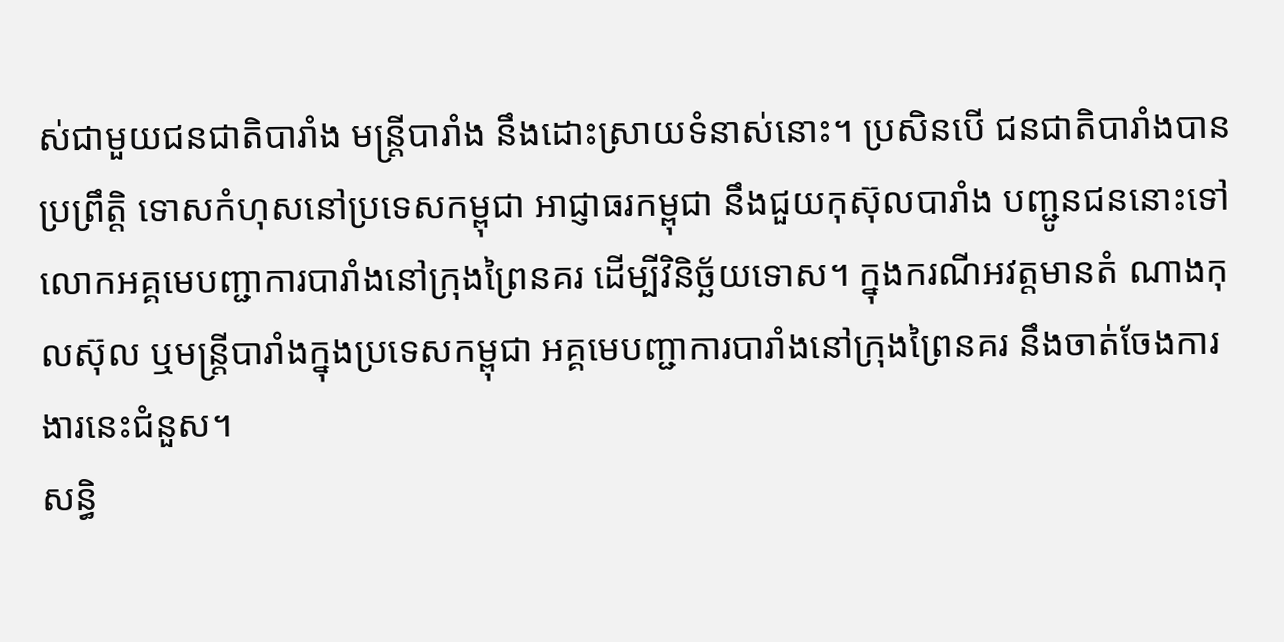ស់ជាមួយជនជាតិបារាំង មន្រ្តីបារាំង នឹងដោះស្រាយទំនាស់នោះ។ ប្រសិនបើ ជនជាតិបារាំងបានប្រព្រឹត្តិ ទោសកំហុសនៅប្រទេសកម្ពុជា អាជ្ញាធរកម្ពុជា នឹងជួយកុស៊ុលបារាំង បញ្ជូនជននោះទៅ លោកអគ្គមេបញ្ជាការបារាំងនៅក្រុងព្រៃនគរ ដើម្បីវិនិច្ឆ័យទោស។ ក្នុងករណីអវត្តមានតំ ណាងកុលស៊ុល ឬមន្រ្តីបារាំងក្នុងប្រទេសកម្ពុជា អគ្គមេបញ្ជាការបារាំងនៅក្រុងព្រៃនគរ នឹងចាត់ចែងការងារនេះជំនួស។
សន្ធិ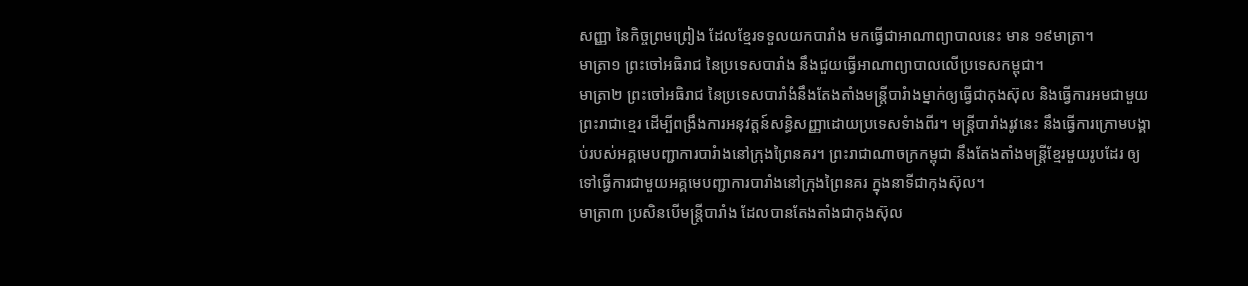សញ្ញា នៃកិច្ចព្រមព្រៀង ដែលខ្មែរទទួលយកបារាំង មកធ្វើជាអាណាព្យាបាលនេះ មាន ១៩មាត្រា។
មាត្រា១ ព្រះចៅអធិរាជ នៃប្រទេសបារាំង នឹងជួយធ្វើអាណាព្យាបាលលើប្រទេសកម្ពុជា។
មាត្រា២ ព្រះចៅអធិរាជ នៃប្រទេសបារាំងំនឹងតែងតាំងមន្រ្តីបារំាងម្នាក់ឲ្យធ្វើជាកុងស៊ុល និងធ្វើការអមជាមួយព្រះរាជាខ្មេរ ដើម្បីពង្រឹងការអនុវត្តន៍សន្ធិសញ្ញាដោយប្រទេសទំាងពីរ។ មន្រ្តីបារាំងរូវនេះ នឹងធ្វើការក្រោមបង្គាប់របស់អគ្គមេបញ្ជាការបារំាងនៅក្រុងព្រៃនគរ។ ព្រះរាជាណាចក្រកម្ពុជា នឹងតែងតាំងមន្រ្តីខ្មែរមួយរូបដែរ ឲ្យទៅធ្វើការជាមួយអគ្គមេបញ្ជាការបារាំងនៅក្រុងព្រៃនគរ ក្នុងនាទីជាកុងស៊ុល។
មាត្រា៣ ប្រសិនបើមន្រ្តីបារាំង ដែលបានតែងតាំងជាកុងស៊ុល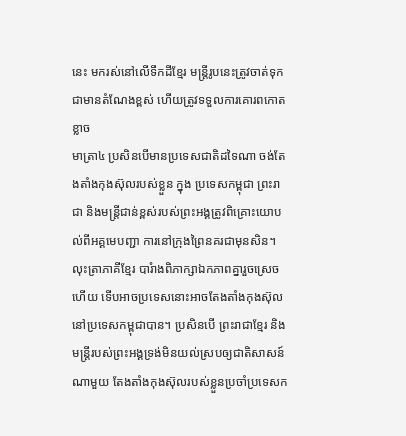នេះ មករស់នៅលើទឹកដីខ្មែរ មន្រ្តីរូបនេះត្រូវចាត់ទុកជាមានតំណែងខ្ពស់ ហើយត្រូវទទួលការគោរពកោតខ្លាច
មាត្រា៤ ប្រសិនបើមានប្រទេសជាតិដទៃណា ចង់តែងតាំងកុងស៊ុលរបស់ខ្លួន ក្នុង ប្រទេសកម្ពុជា ព្រះរាជា និងមន្រ្តីជាន់ខ្ពស់របស់ព្រះអង្គត្រូវពិគ្រោះយោបល់ពីអគ្គមេបញ្ជា ការនៅក្រុងព្រៃនគរជាមុនសិន។ លុះត្រាភាគីខ្មែរ បារំាងពិភាក្សាឯកភាពគ្នារួចស្រេច ហើយ ទើបអាចប្រទេសនោះអាចតែងតាំងកុងស៊ុលនៅប្រទេសកម្ពុជាបាន។ ប្រសិនបើ ព្រះរាជាខ្មែរ និងមន្រ្តីរបស់ព្រះអង្គទ្រង់មិនយល់ស្របឲ្យជាតិសាសន៍ណាមួយ តែងតាំងកុងស៊ុលរបស់ខ្លួនប្រចាំប្រទេសក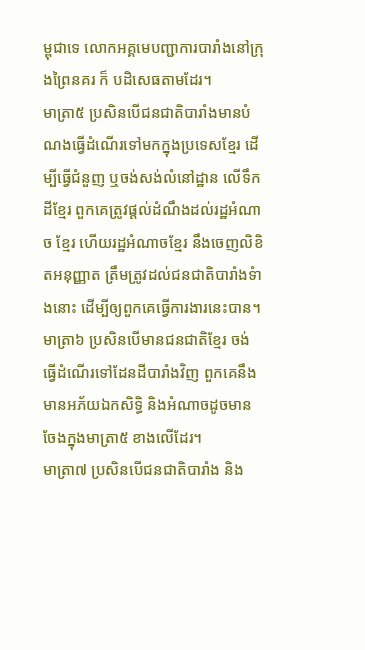ម្ពុជាទេ លោកអគ្គមេបញ្ជាការបារាំងនៅក្រុងព្រៃនគរ ក៏ បដិសេធតាមដែរ។
មាត្រា៥ ប្រសិនបើជនជាតិបារាំងមានបំណងធ្វើដំណើរទៅមកក្នុងប្រទេសខ្មែរ ដើម្បីធ្វើជំនួញ ឬចង់សង់លំនៅដ្ឋាន លើទឹកដីខ្មែរ ពួកគេត្រូវផ្តល់ដំណឹងដល់រដ្ឋអំណាច ខ្មែរ ហើយរដ្ឋអំណាចខ្មែរ នឹងចេញលិខិតអនុញ្ញាត ត្រឹមត្រូវដល់ជនជាតិបារាំងទំាងនោះ ដើម្បីឲ្យពួកគេធ្វើការងារនេះបាន។
មាត្រា៦ ប្រសិនបើមានជនជាតិខ្មែរ ចង់ធ្វើដំណើរទៅដែនដីបារាំងវិញ ពួកគេនឹង មានអភ័យឯកសិទ្ធិ និងអំណាចដូចមានចែងក្នុងមាត្រា៥ ខាងលើដែរ។
មាត្រា៧ ប្រសិនបើជនជាតិបារាំង និង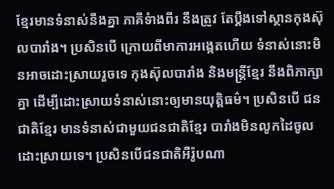ខ្មែរមានទំនាស់នឹងគ្នា ភាគីទំាងពីរ នឹងត្រូវ តែប្តឹងទៅស្ថានកុងស៊ុលបារាំង។ ប្រសិនបើ ក្រោយពីមាការអង្កេតហើយ ទំនាស់នោះមិនអាចដោះស្រាយរួចទេ កុងស៊ុលបារាំង និងមន្រ្តីខ្មែរ នឹងពិភាក្សាគ្នា ដើម្បីដោះស្រាយទំនាស់នោះឲ្យមានយុត្តិធម៌។ ប្រសិនបើ ជនជាតិខ្មែរ មានទំនាស់ជាមួយជនជាតិខ្មែរ បារាំងមិនលូកដៃចូលដោះស្រាយទេ។ ប្រសិនបើជនជាតិអឺរ៉ូបណា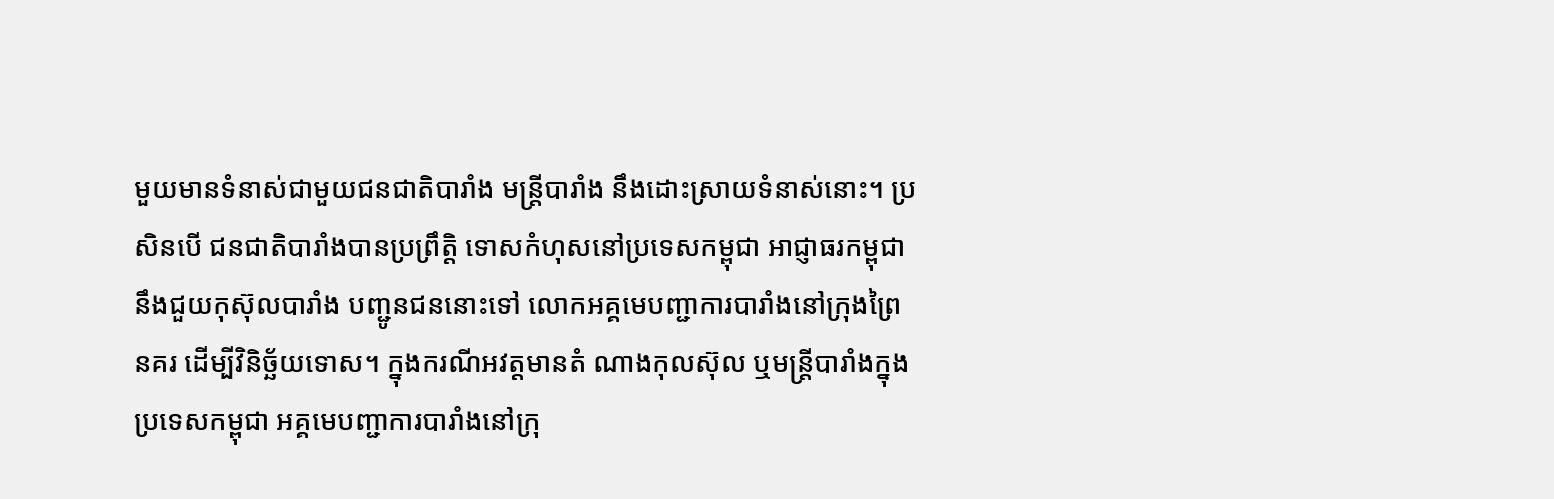មួយមានទំនាស់ជាមួយជនជាតិបារាំង មន្រ្តីបារាំង នឹងដោះស្រាយទំនាស់នោះ។ ប្រសិនបើ ជនជាតិបារាំងបានប្រព្រឹត្តិ ទោសកំហុសនៅប្រទេសកម្ពុជា អាជ្ញាធរកម្ពុជា នឹងជួយកុស៊ុលបារាំង បញ្ជូនជននោះទៅ លោកអគ្គមេបញ្ជាការបារាំងនៅក្រុងព្រៃនគរ ដើម្បីវិនិច្ឆ័យទោស។ ក្នុងករណីអវត្តមានតំ ណាងកុលស៊ុល ឬមន្រ្តីបារាំងក្នុងប្រទេសកម្ពុជា អគ្គមេបញ្ជាការបារាំងនៅក្រុ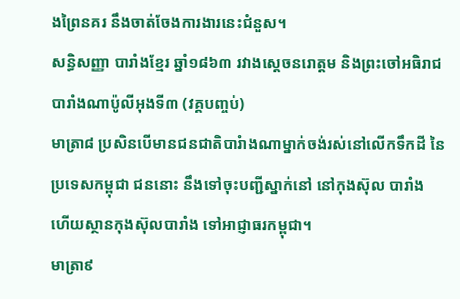ងព្រៃនគរ នឹងចាត់ចែងការងារនេះជំនួស។
សន្ធិសញ្ញា បារាំងខ្មែរ ឆ្នាំ១៨៦៣ រវាងស្តេចនរោត្តម និងព្រះចៅអធិរាជបារាំងណាប៉ូលីអុងទី៣ (វគ្គបញ្ចប់)
មាត្រា៨ ប្រសិនបើមានជនជាតិបារំាងណាម្នាក់ចង់រស់នៅលើកទឹកដី នៃប្រទេសកម្ពុជា ជននោះ នឹងទៅចុះបញ្ជីស្នាក់នៅ នៅកុងស៊ុល បារាំង ហើយស្ថានកុងស៊ុលបារាំង ទៅអាជ្ញាធរកម្ពុជា។
មាត្រា៩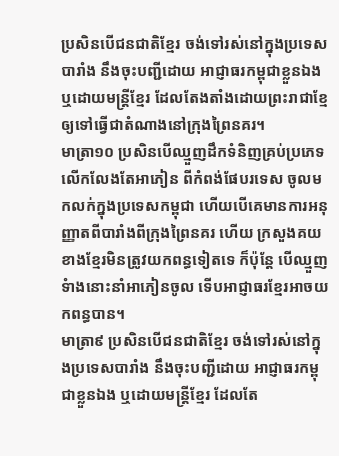ប្រសិនបើជនជាតិខ្មែរ ចង់ទៅរស់នៅក្នុងប្រទេសបារាំង នឹងចុះបញ្ជីដោយ អាជ្ញាធរកម្ពុជាខ្លួនឯង ឬដោយមន្រ្តីខ្មែរ ដែលតែងតាំងដោយព្រះរាជាខ្មែ ឲ្យទៅធ្វើជាតំណាងនៅក្រុងព្រៃនគរ។
មាត្រា១០ ប្រសិនបើឈ្មួញដឹកទំនិញគ្រប់ប្រភេទ លើកលែងតែអាភៀន ពីកំពង់ផែបរទេស ចូលមកលក់ក្នុងប្រទេសកម្ពុជា ហើយបើគេមានការអនុញ្ញាតពីបារាំងពីក្រុងព្រៃនគរ ហើយ ក្រសួងគយខាងខ្មែរមិនត្រូវយកពន្ធទៀតទេ ក៏ប៉ុន្តែ បើឈ្មួញទំាងនោះនាំអាភៀនចូល ទើបអាជ្ញាធរខ្មែរអាចយកពន្ធបាន។
មាត្រា៩ ប្រសិនបើជនជាតិខ្មែរ ចង់ទៅរស់នៅក្នុងប្រទេសបារាំង នឹងចុះបញ្ជីដោយ អាជ្ញាធរកម្ពុជាខ្លួនឯង ឬដោយមន្រ្តីខ្មែរ ដែលតែ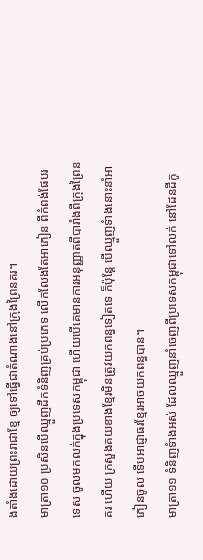ងតាំងដោយព្រះរាជាខ្មែ ឲ្យទៅធ្វើជាតំណាងនៅក្រុងព្រៃនគរ។
មាត្រា១០ ប្រសិនបើឈ្មួញដឹកទំនិញគ្រប់ប្រភេទ លើកលែងតែអាភៀន ពីកំពង់ផែបរទេស ចូលមកលក់ក្នុងប្រទេសកម្ពុជា ហើយបើគេមានការអនុញ្ញាតពីបារាំងពីក្រុងព្រៃនគរ ហើយ ក្រសួងគយខាងខ្មែរមិនត្រូវយកពន្ធទៀតទេ ក៏ប៉ុន្តែ បើឈ្មួញទំាងនោះនាំអាភៀនចូល ទើបអាជ្ញាធរខ្មែរអាចយកពន្ធបាន។
មាត្រា១១ ទំនិញទំាងអស់ ដែលឈ្មួញនាំចេញពីប្រទេសកម្ពុជាទៅលក់ នៅដែនដីកូ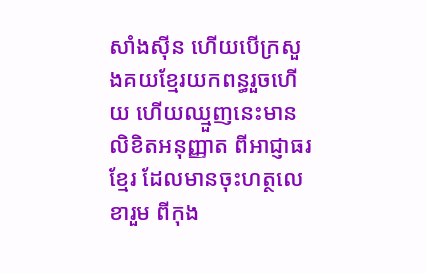សាំងស៊ីន ហើយបើក្រសួងគយខ្មែរយកពន្ធរួចហើយ ហើយឈ្មួញនេះមានលិខិតអនុញ្ញាត ពីអាជ្ញាធរខ្មែរ ដែលមានចុះហត្ថលេខារួម ពីកុង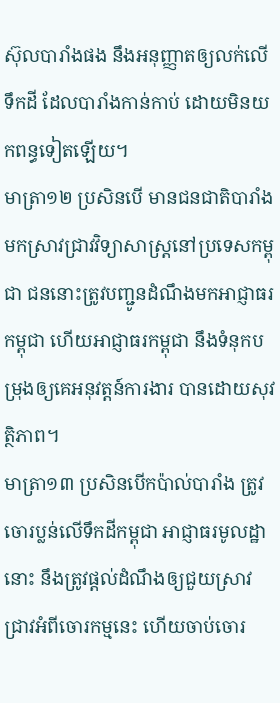ស៊ុលបារាំងផង នឹងអនុញ្ញាតឲ្យលក់លើទឹកដី ដែលបារាំងកាន់កាប់ ដោយមិនយកពន្ធទៀតឡើយ។
មាត្រា១២ ប្រសិនបើ មានជនជាតិបារាំងមកស្រាវជ្រាវវិទ្យាសាស្រ្តនៅប្រទេសកម្ពុជា ជននោះត្រូវបញ្ជូនដំណឹងមកអាជ្ញាធរកម្ពុជា ហើយអាជ្ញាធរកម្ពុជា នឹងទំនុកបម្រុងឲ្យគេអនុវត្តន៍ការងារ បានដោយសុវត្ថិភាព។
មាត្រា១៣ ប្រសិនបើកប៉ាល់បារាំង ត្រូវចោរប្លន់លើទឹកដីកម្ពុជា អាជ្ញាធរមូលដ្ឋានោះ នឹងត្រូវផ្តល់ដំណឹងឲ្យជួយស្រាវជ្រាវអំពីចោរកម្មនេះ ហើយចាប់ចោរ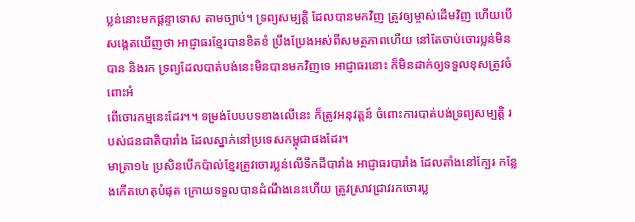ប្លន់នោះមកផ្តន្ទាទោស តាមច្បាប់។ ទ្រព្យសម្បត្តិ ដែលបានមកវិញ ត្រូវឲ្យម្ចាស់ដើមវិញ ហើយបើសង្កេតឃើញថា អាជ្ញាធរខ្មែរបានខិតខំ ប្រឹងប្រែងអស់ពីសមត្ថភាពហើយ នៅតែចាប់ចោរប្លន់មិនបាន និងរក ទ្រព្យដែលបាត់បង់នេះមិនបានមកវិញទេ អាជ្ញាធរនោះ ក៏មិនដាក់ឲ្យទទួលខុសត្រូវចំពោះអំ
ពើចោរកម្មនេះដែរ។។ ទម្រង់បែបបទខាងលើនេះ ក៏ត្រូវអនុវត្តន៍ ចំពោះការបាត់បង់ទ្រព្យសម្បត្តិ របស់ជនជាតិបារាំង ដែលស្នាក់នៅប្រទេសកម្ពុជាផងដែរ។
មាត្រា១៤ ប្រសិនបើកប៉ាល់ខ្មែរត្រូវចោរប្លន់លើទឹកដីបារាំង អាជ្ញាធរបារាំង ដែលតាំងនៅក្បែរ កន្លែងកើតហេតុបំផុត ក្រោយទទួលបានដំណឹងនេះហើយ ត្រូវស្រាវជ្រាវរកចោរប្ល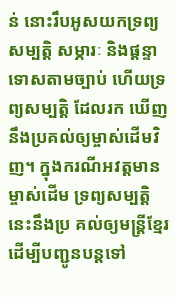ន់ នោះរឹបអូសយកទ្រព្យសម្បត្តិ សម្ភារៈ និងផ្តន្ទាទោសតាមច្បាប់ ហើយទ្រព្យសម្បត្តិ ដែលរក ឃើញ នឹងប្រគល់ឲ្យម្ចាស់ដើមវិញ។ ក្នុងករណីអវត្តមានម្ចាស់ដើម ទ្រព្យសម្បត្តិនេះនឹងប្រ គល់ឲ្យមន្រ្តីខ្មែរ ដើម្បីបញ្ជូនបន្តទៅ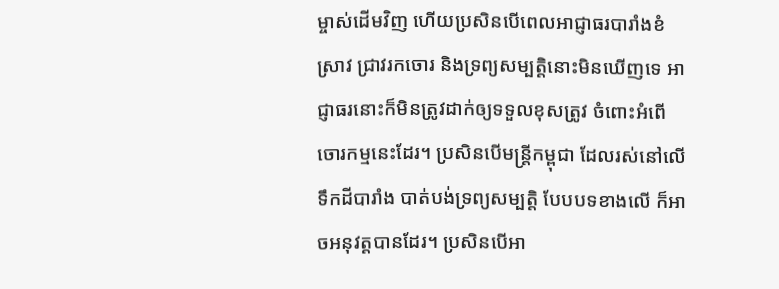ម្ចាស់ដើមវិញ ហើយប្រសិនបើពេលអាជ្ញាធរបារាំងខំស្រាវ ជ្រាវរកចោរ និងទ្រព្យសម្បត្តិនោះមិនឃើញទេ អាជ្ញាធរនោះក៏មិនត្រូវដាក់ឲ្យទទួលខុសត្រូវ ចំពោះអំពើចោរកម្មនេះដែរ។ ប្រសិនបើមន្រ្តីកម្ពុជា ដែលរស់នៅលើទឹកដីបារាំង បាត់បង់ទ្រព្យសម្បត្តិ បែបបទខាងលើ ក៏អាចអនុវត្តបានដែរ។ ប្រសិនបើអា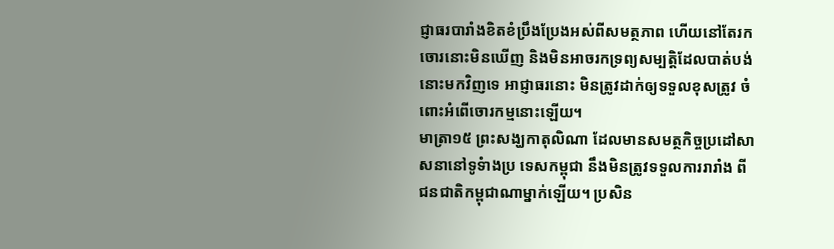ជ្ញាធរបារាំងខិតខំប្រឹងប្រែងអស់ពីសមត្ថភាព ហើយនៅតែរកចោរនោះមិនឃើញ និងមិនអាចរកទ្រព្យសម្បត្តិដែលបាត់បង់នោះមកវិញទេ អាជ្ញាធរនោះ មិនត្រូវដាក់ឲ្យទទួលខុសត្រូវ ចំពោះអំពើចោរកម្មនោះឡើយ។
មាត្រា១៥ ព្រះសង្ឃកាតុលិណា ដែលមានសមត្ថកិច្ចប្រដៅសាសនានៅទូទំាងប្រ ទេសកម្ពុជា នឹងមិនត្រូវទទួលការរារាំង ពីជនជាតិកម្ពុជាណាម្នាក់ឡើយ។ ប្រសិន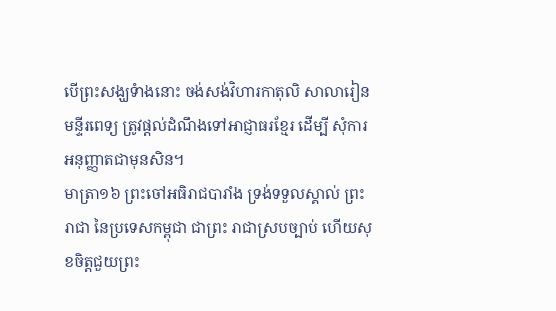បើព្រះសង្ឃទំាងនោះ ចង់សង់វិហារកាតុលិ សាលារៀន មន្ទីរពេទ្យ ត្រូវផ្តល់ដំណឹងទៅអាជ្ញាធរខ្មែរ ដើម្បី សុំការអនុញ្ញាតជាមុនសិន។
មាត្រា១៦ ព្រះចៅអធិរាជបារាំង ទ្រង់ទទួលស្គាល់ ព្រះរាជា នៃប្រទេសកម្ពុជា ជាព្រះ រាជាស្របច្បាប់ ហើយសុខចិត្តជួយព្រះ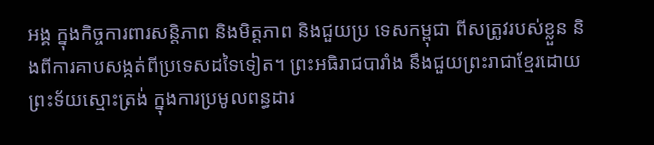អង្គ ក្នុងកិច្ចការពារសន្តិភាព និងមិត្តភាព និងជួយប្រ ទេសកម្ពុជា ពីសត្រូវរបស់ខ្លួន និងពីការគាបសង្កត់ពីប្រទេសដទៃទៀត។ ព្រះអធិរាជបារាំង នឹងជួយព្រះរាជាខ្មែរដោយព្រះទ័យស្មោះត្រង់ ក្នុងការប្រមូលពន្ធដារ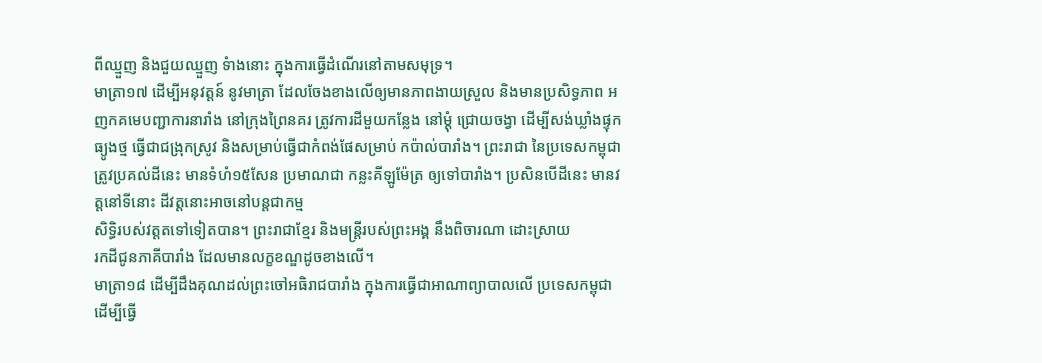ពីឈ្មួញ និងជួយឈ្មួញ ទំាងនោះ ក្នុងការធ្វើដំណើរនៅតាមសមុទ្រ។
មាត្រា១៧ ដើម្បីអនុវត្តន៍ នូវមាត្រា ដែលចែងខាងលើឲ្យមានភាពងាយស្រួល និងមានប្រសិទ្ធភាព អញកគមេបញ្ជាការនារាំង នៅក្រុងព្រៃនគរ ត្រូវការដីមួយកន្លែង នៅម្តុំ ជ្រោយចង្វា ដើម្បីសង់ឃ្លាំងផ្ទុកធ្យូងថ្ម ធ្វើជាជង្រុកស្រូវ និងសម្រាប់ធ្វើជាកំពង់ផែសម្រាប់ កប៉ាល់បារាំង។ ព្រះរាជា នៃប្រទេសកម្ពុជា ត្រូវប្រគល់ដីនេះ មានទំហំ១៥សែន ប្រមាណជា កន្លះគីឡូម៉ែត្រ ឲ្យទៅបារាំង។ ប្រសិនបើដីនេះ មានវត្តនៅទីនោះ ដីវត្តនោះអាចនៅបន្តជាកម្ម
សិទ្ធិរបស់វត្តតទៅទៀតបាន។ ព្រះរាជាខ្មែរ និងមន្រ្តីរបស់ព្រះអង្គ នឹងពិចារណា ដោះស្រាយ
រកដីជូនភាគីបារាំង ដែលមានលក្ខខណ្ឌដូចខាងលើ។
មាត្រា១៨ ដើម្បីដឹងគុណដល់ព្រះចៅអធិរាជបារាំង ក្នុងការធ្វើជាអាណាព្យាបាលលើ ប្រទេសកម្ពុជា ដើម្បីធ្វើ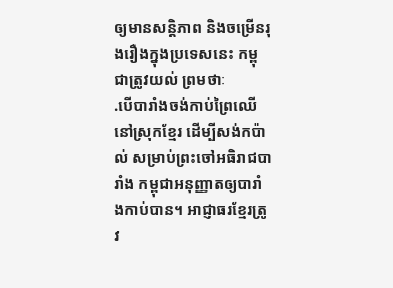ឲ្យមានសន្តិភាព និងចម្រើនរុងរឿងក្នុងប្រទេសនេះ កម្ពុជាត្រូវយល់ ព្រមថាៈ
.បើបារាំងចង់កាប់ព្រៃឈើនៅស្រុកខ្មែរ ដើម្បីសង់កប៉ាល់ សម្រាប់ព្រះចៅអធិរាជបា រាំង កម្ពុជាអនុញ្ញាតឲ្យបារាំងកាប់បាន។ អាជ្ញាធរខ្មែរត្រូវ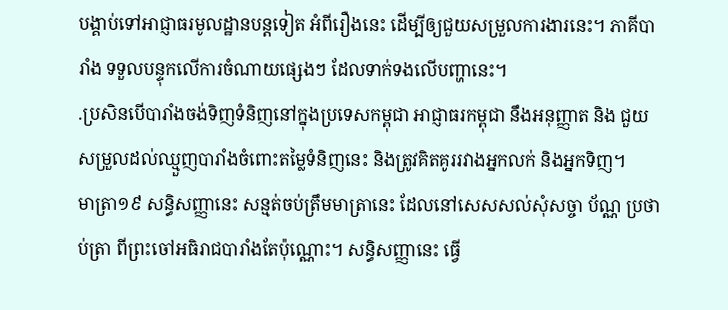បង្គាប់ទៅអាជ្ញាធរមូលដ្ឋានបន្តទៀត អំពីរឿងនេះ ដើម្បីឲ្យជួយសម្រួលការងារនេះ។ ភាគីបារាំង ទទួលបន្ទុកលើការចំណាយផ្សេងៗ ដែលទាក់ទងលើបញ្ហានេះ។
.ប្រសិនបើបារាំងចង់ទិញទំនិញនៅក្នុងប្រទេសកម្ពុជា អាជ្ញាធរកម្ពុជា នឹងអនុញ្ញាត និង ជួយសម្រួលដល់ឈ្មួញបារាំងចំពោះតម្លៃទំនិញនេះ និងត្រូវគិតគូររវាងអ្នកលក់ និងអ្នកទិញ។
មាត្រា១៩ សន្ធិសញ្ញានេះ សន្មត់ចប់ត្រឹមមាត្រានេះ ដែលនៅសេសសល់សុំសច្ចា ប័ណ្ណ ប្រថាប់ត្រា ពីព្រះចៅអធិរាជបារាំងតែប៉ុណ្ណោះ។ សន្ធិសញ្ញានេះ ធ្វើ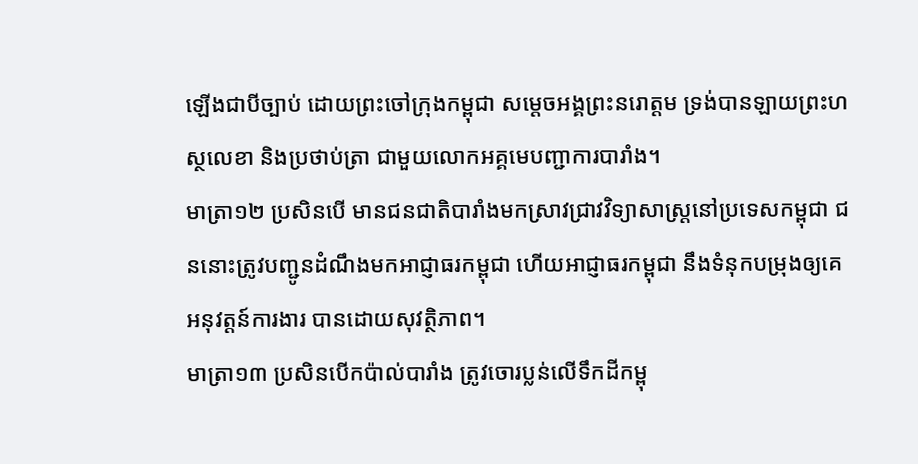ឡើងជាបីច្បាប់ ដោយព្រះចៅក្រុងកម្ពុជា សម្តេចអង្គព្រះនរោត្តម ទ្រង់បានឡាយព្រះហស្ថលេខា និងប្រថាប់ត្រា ជាមួយលោកអគ្គមេបញ្ជាការបារាំង។
មាត្រា១២ ប្រសិនបើ មានជនជាតិបារាំងមកស្រាវជ្រាវវិទ្យាសាស្រ្តនៅប្រទេសកម្ពុជា ជននោះត្រូវបញ្ជូនដំណឹងមកអាជ្ញាធរកម្ពុជា ហើយអាជ្ញាធរកម្ពុជា នឹងទំនុកបម្រុងឲ្យគេអនុវត្តន៍ការងារ បានដោយសុវត្ថិភាព។
មាត្រា១៣ ប្រសិនបើកប៉ាល់បារាំង ត្រូវចោរប្លន់លើទឹកដីកម្ពុ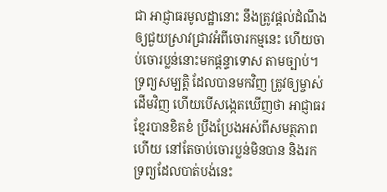ជា អាជ្ញាធរមូលដ្ឋានោះ នឹងត្រូវផ្តល់ដំណឹងឲ្យជួយស្រាវជ្រាវអំពីចោរកម្មនេះ ហើយចាប់ចោរប្លន់នោះមកផ្តន្ទាទោស តាមច្បាប់។ ទ្រព្យសម្បត្តិ ដែលបានមកវិញ ត្រូវឲ្យម្ចាស់ដើមវិញ ហើយបើសង្កេតឃើញថា អាជ្ញាធរខ្មែរបានខិតខំ ប្រឹងប្រែងអស់ពីសមត្ថភាពហើយ នៅតែចាប់ចោរប្លន់មិនបាន និងរក ទ្រព្យដែលបាត់បង់នេះ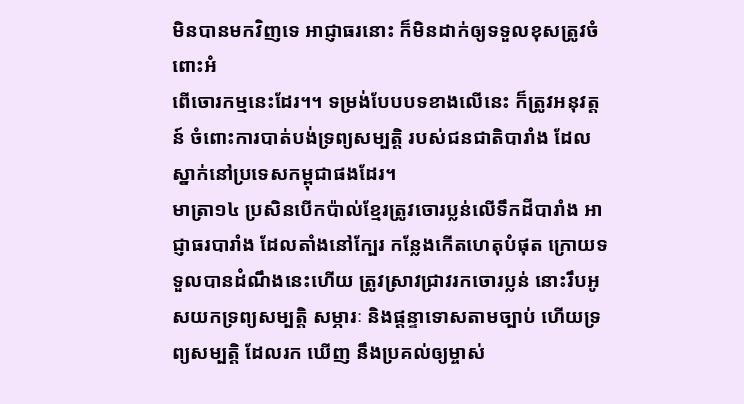មិនបានមកវិញទេ អាជ្ញាធរនោះ ក៏មិនដាក់ឲ្យទទួលខុសត្រូវចំពោះអំ
ពើចោរកម្មនេះដែរ។។ ទម្រង់បែបបទខាងលើនេះ ក៏ត្រូវអនុវត្តន៍ ចំពោះការបាត់បង់ទ្រព្យសម្បត្តិ របស់ជនជាតិបារាំង ដែលស្នាក់នៅប្រទេសកម្ពុជាផងដែរ។
មាត្រា១៤ ប្រសិនបើកប៉ាល់ខ្មែរត្រូវចោរប្លន់លើទឹកដីបារាំង អាជ្ញាធរបារាំង ដែលតាំងនៅក្បែរ កន្លែងកើតហេតុបំផុត ក្រោយទទួលបានដំណឹងនេះហើយ ត្រូវស្រាវជ្រាវរកចោរប្លន់ នោះរឹបអូសយកទ្រព្យសម្បត្តិ សម្ភារៈ និងផ្តន្ទាទោសតាមច្បាប់ ហើយទ្រព្យសម្បត្តិ ដែលរក ឃើញ នឹងប្រគល់ឲ្យម្ចាស់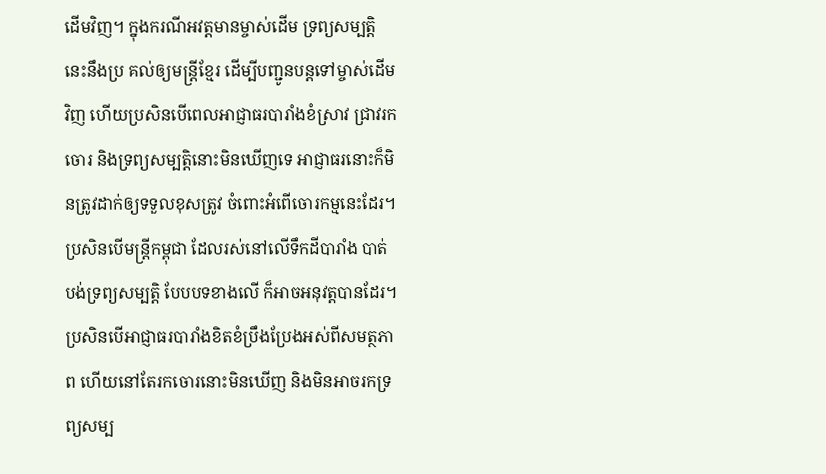ដើមវិញ។ ក្នុងករណីអវត្តមានម្ចាស់ដើម ទ្រព្យសម្បត្តិនេះនឹងប្រ គល់ឲ្យមន្រ្តីខ្មែរ ដើម្បីបញ្ជូនបន្តទៅម្ចាស់ដើមវិញ ហើយប្រសិនបើពេលអាជ្ញាធរបារាំងខំស្រាវ ជ្រាវរកចោរ និងទ្រព្យសម្បត្តិនោះមិនឃើញទេ អាជ្ញាធរនោះក៏មិនត្រូវដាក់ឲ្យទទួលខុសត្រូវ ចំពោះអំពើចោរកម្មនេះដែរ។ ប្រសិនបើមន្រ្តីកម្ពុជា ដែលរស់នៅលើទឹកដីបារាំង បាត់បង់ទ្រព្យសម្បត្តិ បែបបទខាងលើ ក៏អាចអនុវត្តបានដែរ។ ប្រសិនបើអាជ្ញាធរបារាំងខិតខំប្រឹងប្រែងអស់ពីសមត្ថភាព ហើយនៅតែរកចោរនោះមិនឃើញ និងមិនអាចរកទ្រព្យសម្ប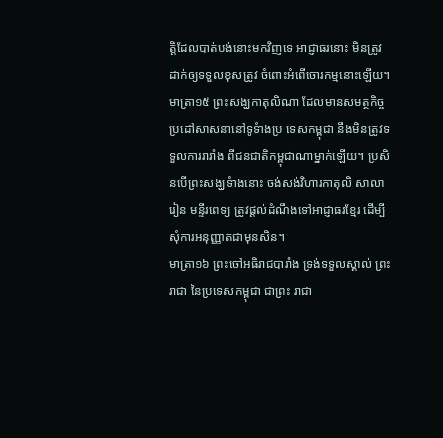ត្តិដែលបាត់បង់នោះមកវិញទេ អាជ្ញាធរនោះ មិនត្រូវដាក់ឲ្យទទួលខុសត្រូវ ចំពោះអំពើចោរកម្មនោះឡើយ។
មាត្រា១៥ ព្រះសង្ឃកាតុលិណា ដែលមានសមត្ថកិច្ចប្រដៅសាសនានៅទូទំាងប្រ ទេសកម្ពុជា នឹងមិនត្រូវទទួលការរារាំង ពីជនជាតិកម្ពុជាណាម្នាក់ឡើយ។ ប្រសិនបើព្រះសង្ឃទំាងនោះ ចង់សង់វិហារកាតុលិ សាលារៀន មន្ទីរពេទ្យ ត្រូវផ្តល់ដំណឹងទៅអាជ្ញាធរខ្មែរ ដើម្បី សុំការអនុញ្ញាតជាមុនសិន។
មាត្រា១៦ ព្រះចៅអធិរាជបារាំង ទ្រង់ទទួលស្គាល់ ព្រះរាជា នៃប្រទេសកម្ពុជា ជាព្រះ រាជា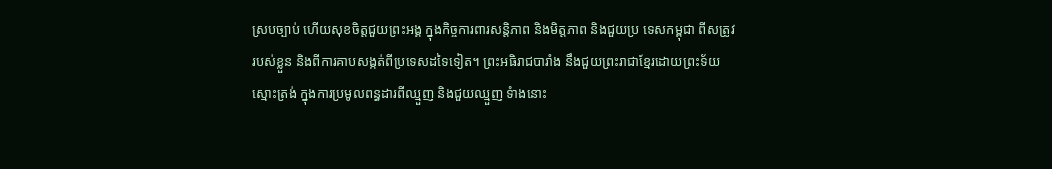ស្របច្បាប់ ហើយសុខចិត្តជួយព្រះអង្គ ក្នុងកិច្ចការពារសន្តិភាព និងមិត្តភាព និងជួយប្រ ទេសកម្ពុជា ពីសត្រូវរបស់ខ្លួន និងពីការគាបសង្កត់ពីប្រទេសដទៃទៀត។ ព្រះអធិរាជបារាំង នឹងជួយព្រះរាជាខ្មែរដោយព្រះទ័យស្មោះត្រង់ ក្នុងការប្រមូលពន្ធដារពីឈ្មួញ និងជួយឈ្មួញ ទំាងនោះ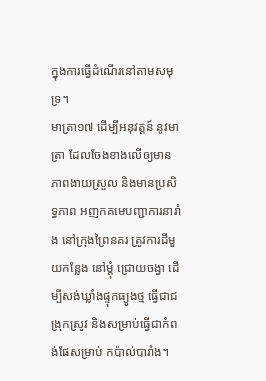ក្នុងការធ្វើដំណើរនៅតាមសមុទ្រ។
មាត្រា១៧ ដើម្បីអនុវត្តន៍ នូវមាត្រា ដែលចែងខាងលើឲ្យមានភាពងាយស្រួល និងមានប្រសិទ្ធភាព អញកគមេបញ្ជាការនារាំង នៅក្រុងព្រៃនគរ ត្រូវការដីមួយកន្លែង នៅម្តុំ ជ្រោយចង្វា ដើម្បីសង់ឃ្លាំងផ្ទុកធ្យូងថ្ម ធ្វើជាជង្រុកស្រូវ និងសម្រាប់ធ្វើជាកំពង់ផែសម្រាប់ កប៉ាល់បារាំង។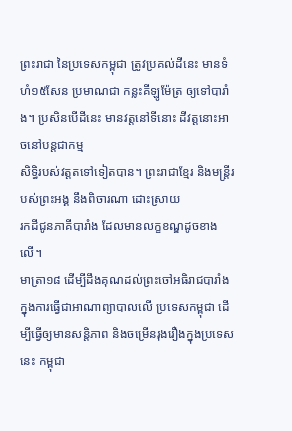ព្រះរាជា នៃប្រទេសកម្ពុជា ត្រូវប្រគល់ដីនេះ មានទំហំ១៥សែន ប្រមាណជា កន្លះគីឡូម៉ែត្រ ឲ្យទៅបារាំង។ ប្រសិនបើដីនេះ មានវត្តនៅទីនោះ ដីវត្តនោះអាចនៅបន្តជាកម្ម
សិទ្ធិរបស់វត្តតទៅទៀតបាន។ ព្រះរាជាខ្មែរ និងមន្រ្តីរបស់ព្រះអង្គ នឹងពិចារណា ដោះស្រាយ
រកដីជូនភាគីបារាំង ដែលមានលក្ខខណ្ឌដូចខាងលើ។
មាត្រា១៨ ដើម្បីដឹងគុណដល់ព្រះចៅអធិរាជបារាំង ក្នុងការធ្វើជាអាណាព្យាបាលលើ ប្រទេសកម្ពុជា ដើម្បីធ្វើឲ្យមានសន្តិភាព និងចម្រើនរុងរឿងក្នុងប្រទេសនេះ កម្ពុជា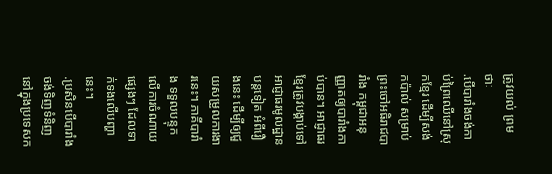ត្រូវយល់ ព្រមថាៈ
.បើបារាំងចង់កាប់ព្រៃឈើនៅស្រុកខ្មែរ ដើម្បីសង់កប៉ាល់ សម្រាប់ព្រះចៅអធិរាជបា រាំង កម្ពុជាអនុញ្ញាតឲ្យបារាំងកាប់បាន។ អាជ្ញាធរខ្មែរត្រូវបង្គាប់ទៅអាជ្ញាធរមូលដ្ឋានបន្តទៀត អំពីរឿងនេះ ដើម្បីឲ្យជួយសម្រួលការងារនេះ។ ភាគីបារាំង ទទួលបន្ទុកលើការចំណាយផ្សេងៗ ដែលទាក់ទងលើបញ្ហានេះ។
.ប្រសិនបើបារាំងចង់ទិញទំនិញនៅក្នុងប្រទេសក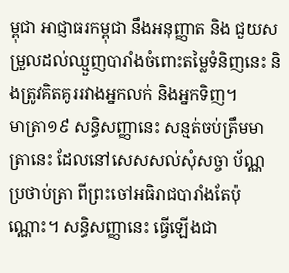ម្ពុជា អាជ្ញាធរកម្ពុជា នឹងអនុញ្ញាត និង ជួយសម្រួលដល់ឈ្មួញបារាំងចំពោះតម្លៃទំនិញនេះ និងត្រូវគិតគូររវាងអ្នកលក់ និងអ្នកទិញ។
មាត្រា១៩ សន្ធិសញ្ញានេះ សន្មត់ចប់ត្រឹមមាត្រានេះ ដែលនៅសេសសល់សុំសច្ចា ប័ណ្ណ ប្រថាប់ត្រា ពីព្រះចៅអធិរាជបារាំងតែប៉ុណ្ណោះ។ សន្ធិសញ្ញានេះ ធ្វើឡើងជា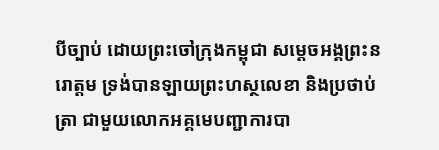បីច្បាប់ ដោយព្រះចៅក្រុងកម្ពុជា សម្តេចអង្គព្រះនរោត្តម ទ្រង់បានឡាយព្រះហស្ថលេខា និងប្រថាប់ត្រា ជាមួយលោកអគ្គមេបញ្ជាការបា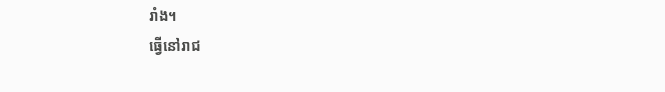រាំង។
ធ្វើនៅរាជ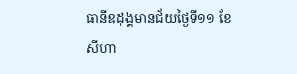ធានីឧដុង្គមានជ័យថ្ងៃទី១១ ខែសីហា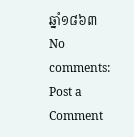ឆ្នាំ១៨៦៣
No comments:
Post a Comment